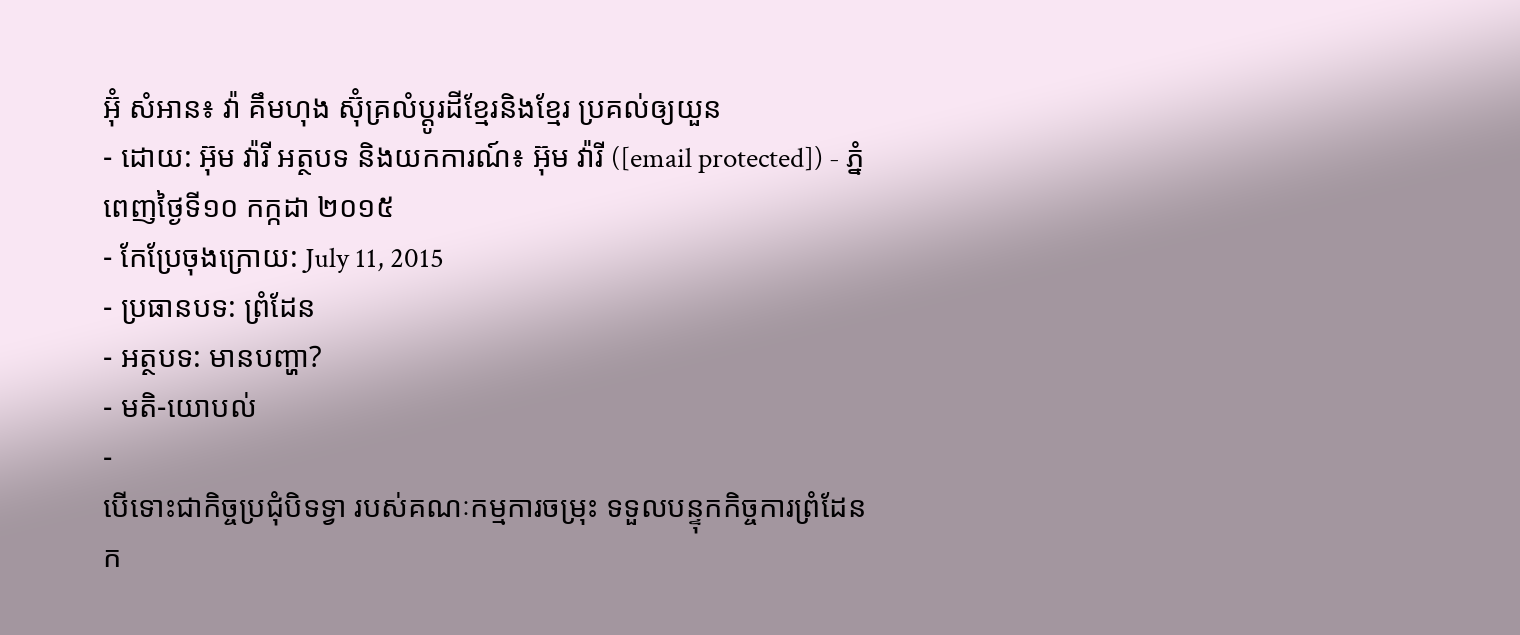អ៊ុំ សំអាន៖ វ៉ា គឹមហុង ស៊ុំគ្រលំប្ដូរដីខ្មែរនិងខ្មែរ ប្រគល់ឲ្យយួន
- ដោយ: អ៊ុម វ៉ារី អត្ថបទ និងយកការណ៍៖ អ៊ុម វ៉ារី ([email protected]) - ភ្នំពេញថ្ងៃទី១០ កក្កដា ២០១៥
- កែប្រែចុងក្រោយ: July 11, 2015
- ប្រធានបទ: ព្រំដែន
- អត្ថបទ: មានបញ្ហា?
- មតិ-យោបល់
-
បើទោះជាកិច្ចប្រជុំបិទទ្វា របស់គណៈកម្មការចម្រុះ ទទួលបន្ទុកកិច្ចការព្រំដែន ក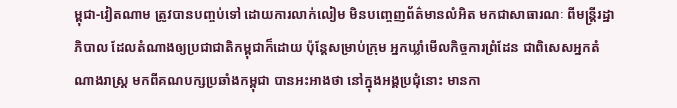ម្ពុជា-វៀតណាម ត្រូវបានបញ្ចប់ទៅ ដោយការលាក់លៀម មិនបញ្ចេញព័ត៌មានលំអិត មកជាសាធារណៈ ពីមន្ត្រីរដ្ឋាភិបាល ដែលតំណាងឲ្យប្រជាជាតិកម្ពុជាក៏ដោយ ប៉ុន្តែសម្រាប់ក្រុម អ្នកឃ្លាំមើលកិច្ចការព្រំដែន ជាពិសេសអ្នកតំណាងរាស្ត្រ មកពីគណបក្សប្រឆាំងកម្ពុជា បានអះអាងថា នៅក្នុងអង្គប្រជុំនោះ មានកា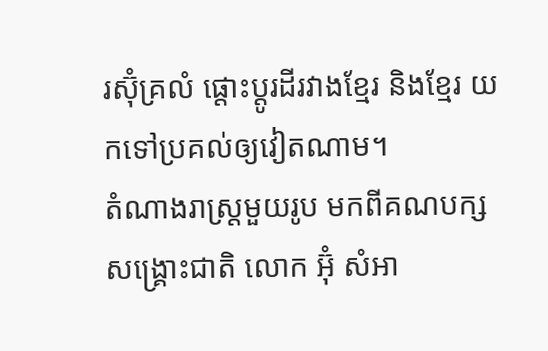រស៊ុំគ្រលំ ផ្ដោះប្ដូរដីរវាងខ្មែរ និងខ្មែរ យកទៅប្រគល់ឲ្យវៀតណាម។
តំណាងរាស្រ្តមួយរូប មកពីគណបក្សសង្គ្រោះជាតិ លោក អ៊ុំ សំអា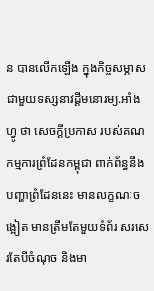ន បានលើកឡើង ក្នុងកិច្ចសម្ភាស ជាមួយទស្សនាវដ្តីមនោរម្យ.អាំងហ្វូ ថា សេចក្ដីប្រកាស របស់គណកម្មការព្រំដែនកម្ពុជា ពាក់ព័ន្ធនឹងបញ្ហាព្រំដែននេះ មានលក្ខណៈចង្អៀត មានត្រឹមតែមួយទំព័រ សរសេរតែបីចំណុច និងមា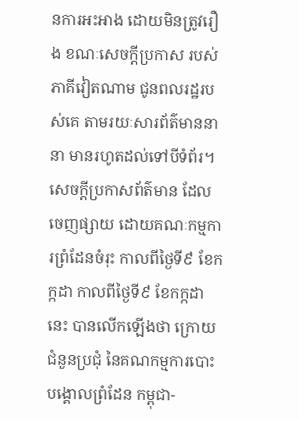នការអះអាង ដោយមិនត្រូវរឿង ខណៈសេចក្តីប្រកាស របស់ភាគីវៀតណាម ជូនពលរដ្ឋរបស់គេ តាមរយៈសារព័ត៌មាននានា មានរហូតដល់ទៅបីទំព័រ។
សេចក្ដីប្រកាសព័ត៌មាន ដែលចេញផ្សាយ ដោយគណៈកម្មការព្រំដែនចំរុះ កាលពីថ្ងៃទី៩ ខែកក្កដា កាលពីថ្ងៃទី៩ ខែកក្កដានេះ បានលើកឡើងថា ក្រោយជំនួនប្រជុំ នៃគណកម្មការបោះបង្គោលព្រំដែន កម្ពុជា-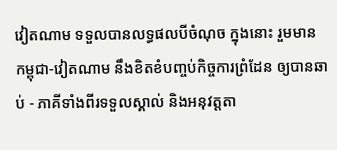វៀតណាម ទទួលបានលទ្ធផលបីចំណុច ក្នុងនោះ រួមមាន កម្ពុជា-វៀតណាម នឹងខិតខំបញ្ចប់កិច្ចការព្រំដែន ឲ្យបានឆាប់ - ភាគីទាំងពីរទទួលស្គាល់ និងអនុវត្តតា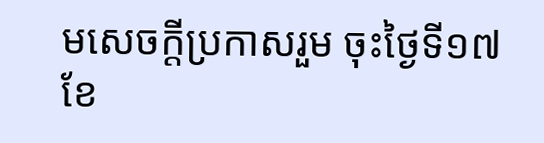មសេចក្តីប្រកាសរួម ចុះថ្ងៃទី១៧ខែ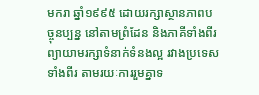មករា ឆ្នាំ១៩៩៥ ដោយរក្សាស្ថានភាពបច្ចុនប្បន្ន នៅតាមព្រំដែន និងភាគីទាំងពីរព្យាយាមរក្សាទំនាក់ទំនងល្អ រវាងប្រទេសទាំងពីរ តាមរយៈការរួមគ្នាទ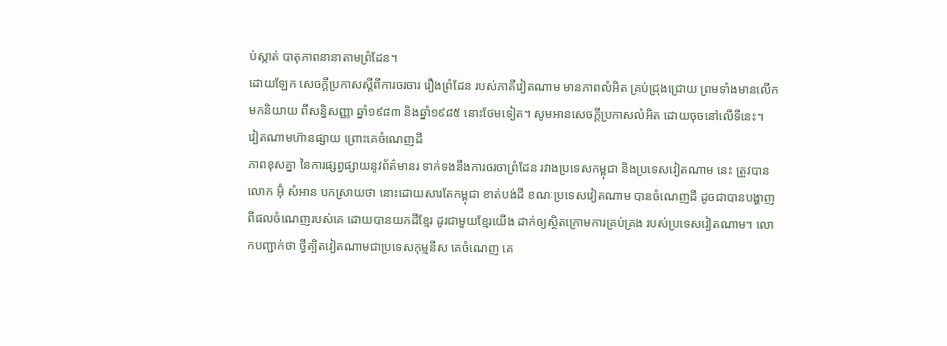ប់ស្កាត់ បាតុភាពនានាតាមព្រំដែន។
ដោយឡែក សេចក្ដីប្រកាសស្ដីពីការចរចារ រឿងព្រំដែន របស់ភាគីវៀតណាម មានភាពលំអិត គ្រប់ជ្រុងជ្រោយ ព្រមទាំងមានលើកមកនិយាយ ពីសន្ធិសញ្ញា ឆ្នាំ១៩៨៣ និងឆ្នាំ១៩៨៥ នោះថែមទៀត។ សូមអានសេចក្ដីប្រកាសលំអិត ដោយចុចនៅលើទីនេះ។
វៀតណាមហ៊ានផ្សាយ ព្រោះគេចំណេញដី
ភាពខុសគ្នា នៃការផ្សព្វផ្សាយនូវព័ត៌មានរ ទាក់ទងនឹងការចរចាព្រំដែន រវាងប្រទេសកម្ពុជា និងប្រទេសវៀតណាម នេះ ត្រូវបានលោក អ៊ុំ សំអាន បកស្រាយថា នោះដោយសារតែកម្ពុជា ខាត់បង់ដី ខណៈប្រទេសវៀតណាម បានចំណេញដី ដូចជាបានបង្ហាញ ពីផលចំណេញរបស់គេ ដោយបានយកដីខ្មែរ ដូរជាមួយខ្មែរយើង ដាក់ឲ្យស្ថិតក្រោមការគ្រប់គ្រង របស់ប្រទេសវៀតណាម។ លោកបញ្ជាក់ថា ថ្វីត្បិតវៀតណាមជាប្រទេសកុម្មនីស គេចំណេញ គេ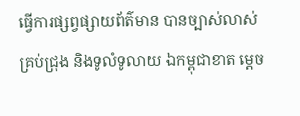ធ្វើការផ្សព្វផ្សាយព័ត៌មាន បានច្បាស់លាស់ គ្រប់ជ្រុង និងទូលំទូលាយ ឯកម្ពុជាខាត ម្តេច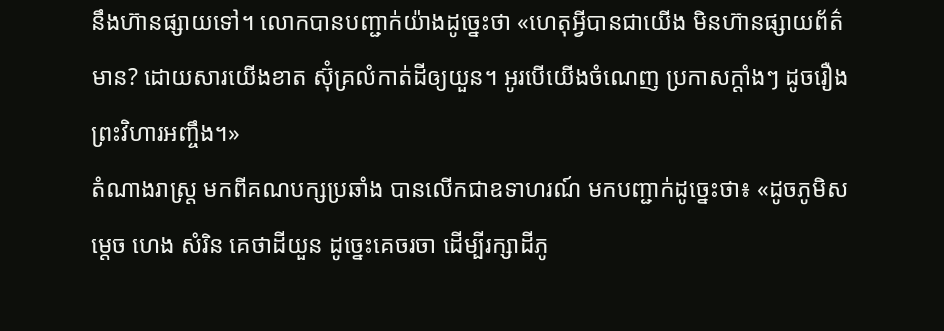នឹងហ៊ានផ្សាយទៅ។ លោកបានបញ្ជាក់យ៉ាងដូច្នេះថា «ហេតុអ្វីបានជាយើង មិនហ៊ានផ្សាយព័ត៌មាន? ដោយសារយើងខាត ស៊ុំគ្រលំកាត់ដីឲ្យយួន។ អូរបើយើងចំណេញ ប្រកាសក្តាំងៗ ដូចរឿងព្រះវិហារអញ្ចឹង។»
តំណាងរាស្ត្រ មកពីគណបក្សប្រឆាំង បានលើកជាឧទាហរណ៍ មកបញ្ជាក់ដូច្នេះថា៖ «ដូចភូមិសម្តេច ហេង សំរិន គេថាដីយួន ដូច្នេះគេចរចា ដើម្បីរក្សាដីភូ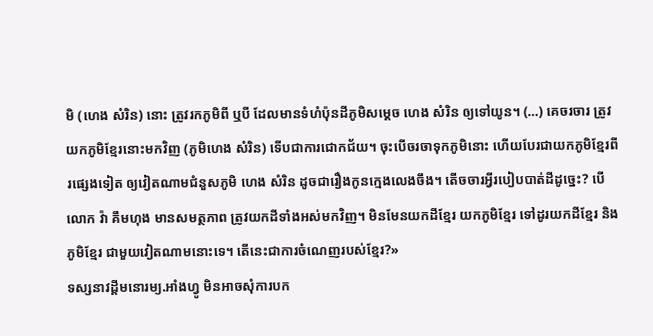មិ (ហេង សំរិន) នោះ ត្រូវរកភូមិពី ឬបី ដែលមានទំហំប៉ុនដីភូមិសម្តេច ហេង សំរិន ឲ្យទៅយូន។ (…) គេចរចារ ត្រូវយកភូមិខ្មែរនោះមកវិញ (ភូមិហេង សំរិន) ទើបជាការជោកជ័យ។ ចុះបើចរចាទុកភូមិនោះ ហើយបែរជាយកភូមិខ្មែរពីរផ្សេងទៀត ឲ្យវៀតណាមជំនួសភូមិ ហេង សំរិន ដូចជារឿងកូនក្មេងលេងចឹង។ តើចចារអ្វីរបៀបបាត់ដីដូច្នេះ? បើលោក វ៉ា គឹមហុង មានសមត្ថភាព ត្រូវយកដីទាំងអស់មកវិញ។ មិនមែនយកដីខ្មែរ យកភូមិខ្មែរ ទៅដូរយកដីខ្មែរ និងភូមិខ្មែរ ជាមួយវៀតណាមនោះទេ។ តើនេះជាការចំណេញរបស់ខ្មែរ?»
ទស្សនាវដ្តីមនោរម្យ.អាំងហ្វូ មិនអាចសុំការបក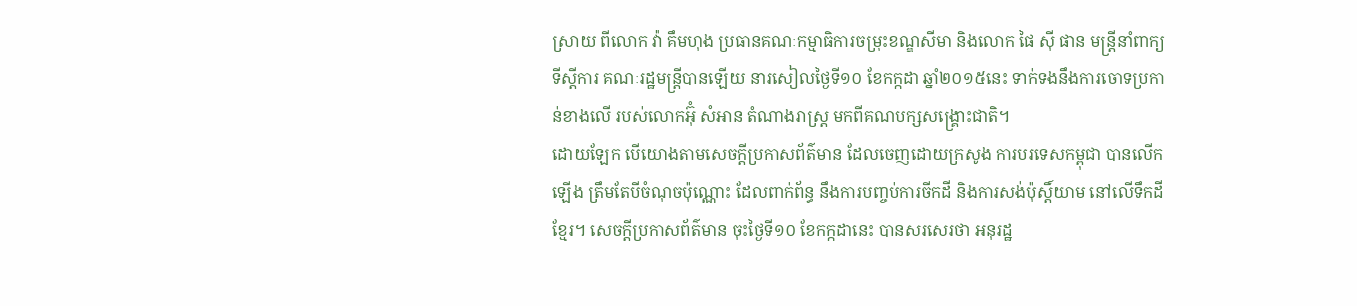ស្រាយ ពីលោក វ៉ា គឹមហុង ប្រធានគណៈកម្មាធិការចម្រុះខណ្ឌសីមា និងលោក ផៃ ស៊ី ផាន មន្រ្តីនាំពាក្យទីស្តីការ គណៈរដ្ឋមន្រ្តីបានឡើយ នារសៀលថ្ងៃទី១០ ខែកក្កដា ឆ្នាំ២០១៥នេះ ទាក់ទងនឹងការចោទប្រកាន់ខាងលើ របស់លោកអ៊ុំ សំអាន តំណាងរាស្រ្ត មកពីគណបក្សសង្គ្រោះជាតិ។
ដោយឡែក បើយោងតាមសេចក្តីប្រកាសព័ត៌មាន ដែលចេញដោយក្រសូង ការបរទេសកម្ពុជា បានលើកឡើង ត្រឹមតែបីចំណុចប៉ុណ្ណោះ ដែលពាក់ព័ន្ធ នឹងការបញ្ចប់ការចីកដី និងការសង់ប៉ុស្តិ៍យាម នៅលើទឹកដីខ្មែរ។ សេចក្តីប្រកាសព័ត៌មាន ចុះថ្ងៃទី១០ ខែកក្កដានេះ បានសរសេរថា អនុរដ្ឋ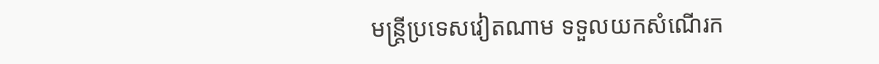មន្រ្តីប្រទេសវៀតណាម ទទួលយកសំណើរក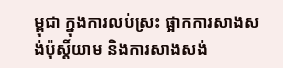ម្ពុជា ក្នុងការលប់ស្រះ ផ្អាកការសាងសង់ប៉ុស្តិ៍យាម និងការសាងសង់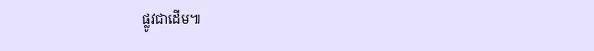ផ្លូវជាដើម៕